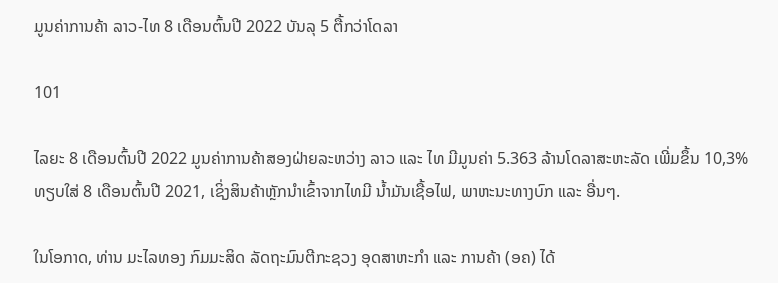ມູນຄ່າການຄ້າ ລາວ-ໄທ 8 ເດືອນຕົ້ນປີ 2022 ບັນລຸ 5 ຕື້ກວ່າໂດລາ

101

ໄລຍະ 8 ເດືອນຕົ້ນປີ 2022 ມູນຄ່າການຄ້າສອງຝ່າຍລະຫວ່າງ ລາວ ແລະ ໄທ ມີມູນຄ່າ 5.363 ລ້ານໂດລາສະຫະລັດ ເພີ່ມຂຶ້ນ 10,3% ທຽບໃສ່ 8 ເດືອນຕົ້ນປີ 2021, ເຊິ່ງສິນຄ້າຫຼັກນຳເຂົ້າຈາກໄທມີ ນໍ້າມັນເຊື້ອໄຟ, ພາຫະນະທາງບົກ ແລະ ອື່ນໆ.

ໃນໂອກາດ, ທ່ານ ມະໄລທອງ ກົມມະສິດ ລັດຖະມົນຕີກະຊວງ ອຸດສາຫະກຳ ແລະ ການຄ້າ (ອຄ) ໄດ້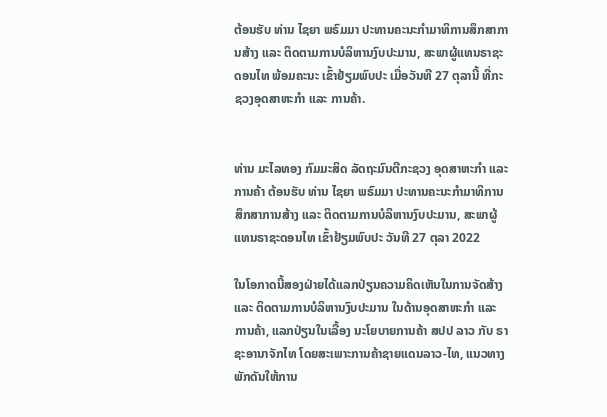ຕ້ອນຮັບ ທ່ານ ໄຊຍາ ພຣົມມາ ປະທານຄະນະກໍາມາທິການສຶກສາການສ້າງ ແລະ ຕິດຕາມການບໍລິຫານງົບປະມານ, ສະພາຜູ້ແທນຣາຊະດອນໄທ ພ້ອມຄະນະ ເຂົ້າຢ້ຽມພົບປະ ເມື່ອວັນທີ 27 ຕຸລານີ້ ທີ່ກະຊວງອຸດສາຫະກຳ ແລະ ການຄ້າ.


ທ່ານ ມະໄລທອງ ກົມມະສິດ ລັດຖະມົນຕີກະຊວງ ອຸດສາຫະກຳ ແລະ ການຄ້າ ຕ້ອນຮັບ ທ່ານ ໄຊຍາ ພຣົມມາ ປະທານຄະນະກໍາມາທິການສຶກສາການສ້າງ ແລະ ຕິດຕາມການບໍລິຫານງົບປະມານ, ສະພາຜູ້ແທນຣາຊະດອນໄທ ເຂົ້າຢ້ຽມພົບປະ ວັນທີ 27 ຕຸລາ 2022

ໃນໂອກາດນີ້ສອງຝ່າຍໄດ້ແລກປ່ຽນຄວາມຄິດເຫັນໃນການຈັດສ້າງ ແລະ ຕິດຕາມການບໍລິຫານງົບປະມານ ໃນດ້ານອຸດສາຫະກໍາ ແລະ ການຄ້າ, ແລກປ່ຽນໃນເລື້ອງ ນະໂຍບາຍການຄ້າ ສປປ ລາວ ກັບ ຣາຊະອານາຈັກໄທ ໂດຍສະເພາະການຄ້າຊາຍແດນລາວ-ໄທ, ແນວທາງພັກດັນໃຫ້ການ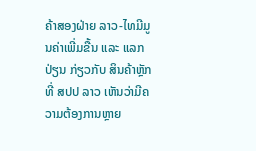ຄ້າສອງຝ່າຍ ລາວ-ໄທມີມູນຄ່າເພີ່ມຂື້ນ ແລະ ແລກປ່ຽນ ກ່ຽວກັບ ສິນຄ້າຫຼັກ ທີ່ ສປປ ລາວ ເຫັນວ່າມີຄວາມຕ້ອງການຫຼາຍ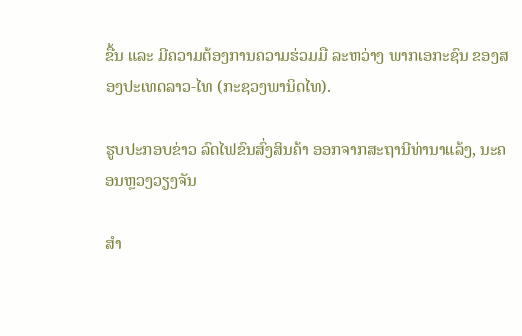ຂື້ນ ແລະ ມີຄວາມຕ້ອງການຄວາມຮ່ວມມື ລະຫວ່າງ ພາກເອກະຊົນ ຂອງສອງປະເທດລາວ-ໄທ (ກະຊວງພານິດໄທ).

ຮູບປະກອບຂ່າວ ລົດໄຟຂົນສົ່ງສິນຄ້າ ອອກຈາກສະຖານີທ່ານາແລ້ງ, ນະຄອນຫຼວງວຽງຈັນ

ສຳ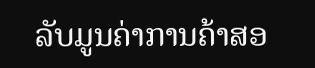ລັບມູນຄ່າການຄ້າສອ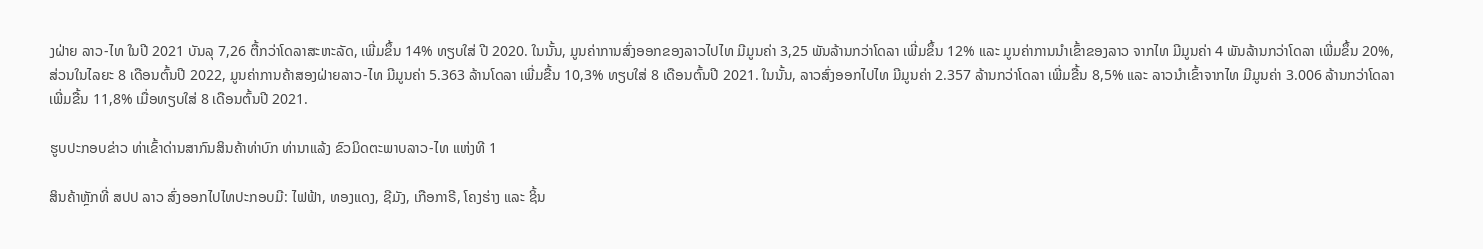ງຝ່າຍ ລາວ-ໄທ ໃນປີ 2021 ບັນລຸ 7,26 ຕື້ກວ່າໂດລາສະຫະລັດ, ເພີ່ມຂຶ້ນ 14% ທຽບໃສ່ ປີ 2020. ໃນນັ້ນ, ມູນຄ່າການສົ່ງອອກຂອງລາວໄປໄທ ມີມູນຄ່າ 3,25 ພັນລ້ານກວ່າໂດລາ ເພີ່ມຂຶ້ນ 12% ແລະ ມູນຄ່າການນໍາເຂົ້າຂອງລາວ ຈາກໄທ ມີມູນຄ່າ 4 ພັນລ້ານກວ່າໂດລາ ເພີ່ມຂຶ້ນ 20%, ສ່ວນໃນໄລຍະ 8 ເດືອນຕົ້ນປີ 2022, ມູນຄ່າການຄ້າສອງຝ່າຍລາວ-ໄທ ມີມູນຄ່າ 5.363 ລ້ານໂດລາ ເພີ່ມຂື້ນ 10,3% ທຽບໃສ່ 8 ເດືອນຕົ້ນປີ 2021. ໃນນັ້ນ, ລາວສົ່ງອອກໄປໄທ ມີມູນຄ່າ 2.357 ລ້ານກວ່າໂດລາ ເພີ່ມຂື້ນ 8,5% ແລະ ລາວນໍາເຂົ້າຈາກໄທ ມີມູນຄ່າ 3.006 ລ້ານກວ່າໂດລາ ເພີ່ມຂື້ນ 11,8% ເມື່ອທຽບໃສ່ 8 ເດືອນຕົ້ນປີ 2021.

ຮູບປະກອບຂ່າວ ທ່າເຂົ້າດ່ານສາກົນສິນຄ້າທ່າບົກ ທ່ານາແລ້ງ ຂົວມິດຕະພາບລາວ-ໄທ ແຫ່ງທີ 1

ສິນຄ້າຫຼັກທີ່ ສປປ ລາວ ສົ່ງອອກໄປໄທປະກອບມີ: ໄຟຟ້າ, ທອງແດງ, ຊີມັງ, ເກືອກາຣີ, ໂຄງຮ່າງ ແລະ ຊິ້ນ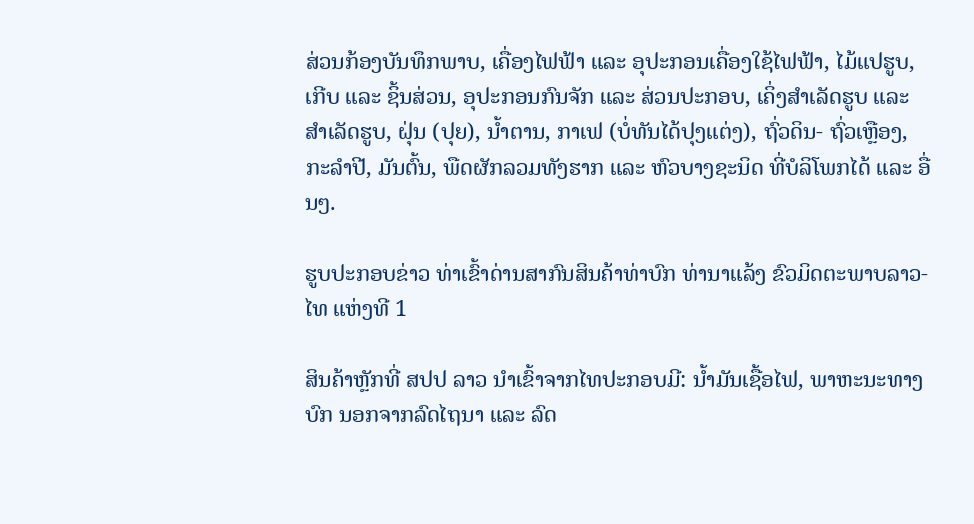ສ່ວນກ້ອງບັນທຶກພາບ, ເຄື່ອງໄຟຟ້າ ແລະ ອຸປະກອນເຄື່ອງໃຊ້ໄຟຟ້າ, ໄມ້ແປຮູບ, ເກີບ ແລະ ຊິ້ນສ່ວນ, ອຸປະກອນກົນຈັກ ແລະ ສ່ວນປະກອບ, ເຄິ່ງສຳເລັດຮູບ ແລະ ສຳເລັດຮູບ, ຝຸ່ນ (ປຸຍ), ນ້ຳຕານ, ກາເຟ (ບໍ່ທັນໄດ້ປຸງແຕ່ງ), ຖົ່ວດິນ- ຖົ່ວເຫຼືອງ, ກະລຳປີ, ມັນຕົ້ນ, ພືດຜັກລວມທັງຮາກ ແລະ ຫົວບາງຊະນິດ ທີ່ບໍລິໂພກໄດ້ ແລະ ອື່ນໆ.

ຮູບປະກອບຂ່າວ ທ່າເຂົ້າດ່ານສາກົນສິນຄ້າທ່າບົກ ທ່ານາແລ້ງ ຂົວມິດຕະພາບລາວ-ໄທ ແຫ່ງທີ 1

ສິນຄ້າຫຼັກທີ່ ສປປ ລາວ ນໍາເຂົ້າຈາກໄທປະກອບມີ: ນໍ້າມັນເຊື້ອໄຟ, ພາຫະນະທາງບົກ ນອກຈາກລົດໄຖນາ ແລະ ລົດ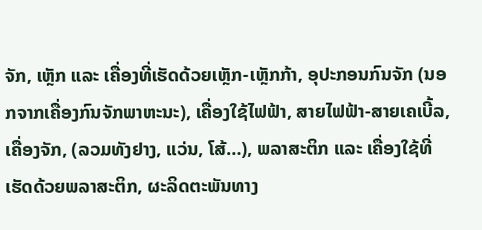ຈັກ, ເຫຼັກ ແລະ ເຄື່ອງທີ່ເຮັດດ້ວຍເຫຼັກ-ເຫຼັກກ້າ, ອຸປະກອນກົນຈັກ (ນອກຈາກເຄື່ອງກົນຈັກພາຫະນະ), ເຄື່ອງໃຊ້ໄຟຟ້າ, ສາຍໄຟຟ້າ-ສາຍເຄເບີ້ລ, ເຄື່ອງຈັກ, (ລວມທັງຢາງ, ແວ່ນ, ໂສ້…), ພລາສະຕິກ ແລະ ເຄື່ອງໃຊ້ທີ່ເຮັດດ້ວຍພລາສະຕິກ, ຜະລິດຕະພັນທາງ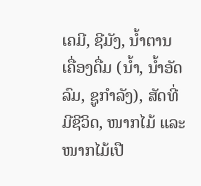ເຄມີ, ຊີມັງ, ນ້ຳຕານ ເຄື່ອງດື່ມ (ນໍ້າ, ນໍ້າອັດລົມ, ຊູກໍາລັງ), ສັດທີ່ມີຊີວິດ, ໜາກໄມ້ ແລະ ໜາກໄມ້ເປື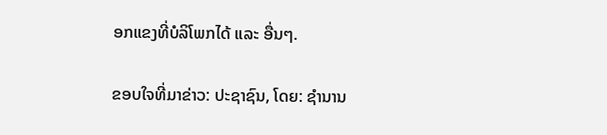ອກແຂງທີ່ບໍລິໂພກໄດ້ ແລະ ອື່ນໆ.

ຂອບໃຈທີ່ມາຂ່າວ: ປະຊາຊົນ, ໂດຍ: ຊຳນານ